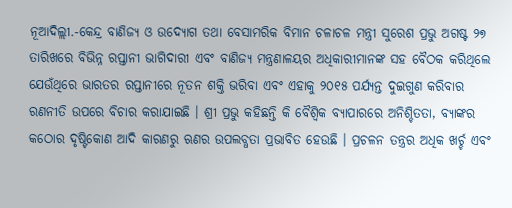ନୂଆଦିଲ୍ଲୀ.-କେନ୍ଦ୍ର ବାଣିଜ୍ୟ ଓ ଉଦ୍ୟୋଗ ତଥା ବେସାମରିକ ବିମାନ ଚଳାଚଳ ମନ୍ତ୍ରୀ ସୁରେଶ ପ୍ରଭୁ ଅଗଷ୍ଟ ୨୭ ତାରିଖରେ ବିଭିନ୍ନ ରପ୍ତାନୀ ଭାଗିଦାରୀ ଏବଂ ବାଣିଜ୍ୟ ମନ୍ତ୍ରଣାଳୟର ଅଧିକାରୀମାନଙ୍କ ସହ ବୈଠକ କରିଥିଲେ ଯେଉଁଥିରେ ଭାରତର ରପ୍ତାନୀରେ ନୂତନ ଶକ୍ତି ଭରିବା ଏବଂ ଏହାକୁ ୨୦୧୫ ପର୍ଯ୍ୟନ୍ତ ଦୁଇଗୁଣ କରିବାର ରଣନୀତି ଉପରେ ବିଚାର କରାଯାଇଛି । ଶ୍ରୀ ପ୍ରଭୁ କହିଛନ୍ତି କି ବୈଶ୍ୱିକ ବ୍ୟାପାରରେ ଅନିଶ୍ଚିତତା, ବ୍ୟାଙ୍କର କଠୋର ଦୃଷ୍ଟିକୋଣ ଆଦି କାରଣରୁ ଋଣର ଉପଲବ୍ଧତା ପ୍ରଭାବିତ ହେଉଛି । ପ୍ରଚଳନ ତନ୍ତ୍ରର ଅଧିକ ଖର୍ଚ୍ଚ ଏବଂ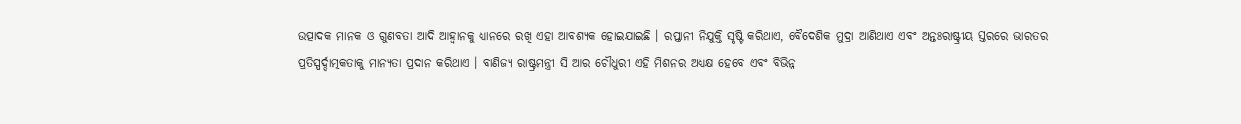ଉତ୍ପାଦକ ମାନକ ଓ ଗୁଣବତା ଆଦି ଆହ୍ୱାନକୁ ଧ୍ୟାନରେ ରଖି ଏହା ଆବଶ୍ୟକ ହୋଇଯାଇଛି । ରପ୍ତାନୀ ନିଯୁକ୍ତି ସୃଷ୍ଟି କରିଥାଏ, ବୈଦେଶିକ ମୁଦ୍ରା ଆଣିଥାଏ ଏବଂ ଅନ୍ତଃରାଷ୍ଟ୍ରୀୟ ସ୍ତରରେ ଭାରତର ପ୍ରତିସ୍ପର୍ଦ୍ଦାତ୍ମକତାକୁ ମାନ୍ୟତା ପ୍ରଦାନ କରିଥାଏ । ବାଣିଜ୍ୟ ରାଷ୍ଟ୍ରମନ୍ତ୍ରୀ ସି ଆର ଚୌଧୁରୀ ଏହି ମିଶନର ଅଧ୍ୟକ୍ଷ ହେବେ ଏବଂ ବିଭିନ୍ନ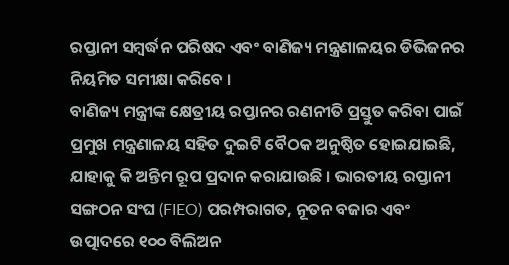ରପ୍ତାନୀ ସମ୍ବର୍ଦ୍ଧନ ପରିଷଦ ଏବଂ ବାଣିଜ୍ୟ ମନ୍ତ୍ରଣାଳୟର ଡିଭିଜନର ନିୟମିତ ସମୀକ୍ଷା କରିବେ ।
ବାଣିଜ୍ୟ ମନ୍ତ୍ରୀଙ୍କ କ୍ଷେତ୍ରୀୟ ରପ୍ତାନର ରଣନୀତି ପ୍ରସ୍ତୁତ କରିବା ପାଇଁ ପ୍ରମୁଖ ମନ୍ତ୍ରଣାଳୟ ସହିତ ଦୁଇଟି ବୈଠକ ଅନୁଷ୍ଠିତ ହୋଇଯାଇଛି, ଯାହାକୁ କି ଅନ୍ତିମ ରୂପ ପ୍ରଦାନ କରାଯାଉଛି । ଭାରତୀୟ ରପ୍ତାନୀ ସଙ୍ଗଠନ ସଂଘ (FIEO) ପରମ୍ପରାଗତ, ନୂତନ ବଜାର ଏବଂ ଉତ୍ପାଦରେ ୧୦୦ ବିଲିଅନ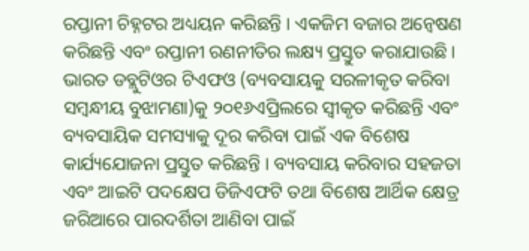ରପ୍ତାନୀ ଚିହ୍ନଟର ଅଧ୍ୟୟନ କରିଛନ୍ତି । ଏକଜିମ ବଜାର ଅନ୍ୱେଷଣ କରିଛନ୍ତି ଏବଂ ରପ୍ତାନୀ ରଣନୀତିର ଲକ୍ଷ୍ୟ ପ୍ରସ୍ତୁତ କରାଯାଉଛି ।
ଭାରତ ଡବ୍ଲୁଟିଓର ଟିଏଫଓ (ବ୍ୟବସାୟକୁ ସରଳୀକୃତ କରିବା ସମ୍ବନ୍ଧୀୟ ବୁଝାମଣା)କୁ ୨୦୧୬ଏପ୍ରିଲରେ ସ୍ୱୀକୃତ କରିଛନ୍ତି ଏବଂ ବ୍ୟବସାୟିକ ସମସ୍ୟାକୁ ଦୂର କରିବା ପାଇଁ ଏକ ବିଶେଷ କାର୍ଯ୍ୟଯୋଜନା ପ୍ରସ୍ତୁତ କରିଛନ୍ତି । ବ୍ୟବସାୟ କରିବାର ସହଜତା ଏବଂ ଆଇଟି ପଦକ୍ଷେପ ଡିଜିଏଫଟି ତଥା ବିଶେଷ ଆର୍ଥିକ କ୍ଷେତ୍ର ଜରିଆରେ ପାରଦର୍ଶିତା ଆଣିବା ପାଇଁ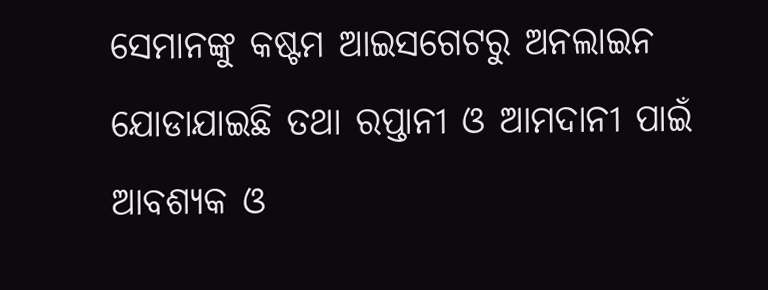ସେମାନଙ୍କୁ କଷ୍ଟମ ଆଇସଗେଟରୁ ଅନଲାଇନ ଯୋଡାଯାଇଛି ତଥା ରପ୍ତାନୀ ଓ ଆମଦାନୀ ପାଇଁ ଆବଶ୍ୟକ ଓ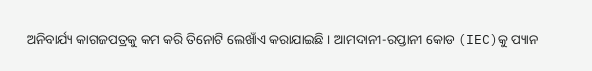ଅନିବାର୍ଯ୍ୟ କାଗଜପତ୍ରକୁ କମ କରି ତିନୋଟି ଲେଖାଁଏ କରାଯାଇଛି । ଆମଦାନୀ-ରପ୍ତାନୀ କୋଡ (IEC)କୁ ପ୍ୟାନ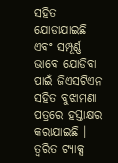ସହିତ ଯୋଡାଯାଇଛି ଏବଂ ସମ୍ପୂର୍ଣ୍ଣ ଭାବେ ଯୋଡିବା ପାଇଁ ଜିଏସଟିଏନ ସହିତ ବୁଝାମଣା ପତ୍ରରେ ହସ୍ତାକ୍ଷର କରାଯାଇଛି । ତ୍ୱରିତ ଟ୍ୟାକ୍ସ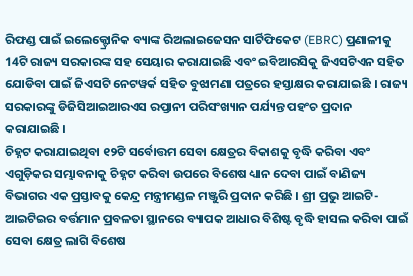ରିଫଣ୍ଡ ପାଇଁ ଇଲେକ୍ଟ୍ରୋନିକ ବ୍ୟାଙ୍କ ରିଅଲାଇଜେସନ ସାର୍ଟିଫିକେଟ (EBRC) ପ୍ରଣାଳୀକୁ 14ଟି ରାଜ୍ୟ ସରକାରଙ୍କ ସହ ସେୟାର କରାଯାଇଛି ଏବଂ ଇବିଆରସିକୁ ଜିଏସଟିଏନ ସହିତ ଯୋଡିବା ପାଇଁ ଜିଏସଟି ନେଟୱର୍କ ସହିତ ବୁଝାମଣା ପତ୍ରରେ ହସ୍ତାକ୍ଷର କରାଯାଇଛି । ରାଜ୍ୟ ସରକାରଙ୍କୁ ଡିଜିସିଆଇଆରଏସ ରପ୍ତାନୀ ପରିସଂଖ୍ୟାନ ପର୍ଯ୍ୟନ୍ତ ପହଂଚ ପ୍ରଦାନ କରାଯାଇଛି ।
ଚିହ୍ନଟ କରାଯାଇଥିବା ୧୨ଟି ସର୍ବୋତ୍ତମ ସେବା କ୍ଷେତ୍ରର ବିକାଶକୁ ବୃଦ୍ଧି କରିବା ଏବଂ ଏଗୁଡ଼ିକର ସମ୍ଭାବନାକୁ ଚିହ୍ନଟ କରିବା ଉପରେ ବିଶେଷ ଧ୍ୟାନ ଦେବା ପାଇଁ ବାଣିଜ୍ୟ ବିଭାଗର ଏକ ପ୍ରସ୍ତାବକୁ କେନ୍ଦ୍ର ମନ୍ତ୍ରୀମଣ୍ଡଳ ମଞ୍ଜୁରି ପ୍ରଦାନ କରିଛି । ଶ୍ରୀ ପ୍ରଭୁ ଆଇଟି-ଆଇଟିଇର ବର୍ତ୍ତମାନ ପ୍ରବଳତା ସ୍ଥାନରେ ବ୍ୟାପକ ଆଧାର ବିଶିଷ୍ଟ ବୃଦ୍ଧି ହାସଲ କରିବା ପାଇଁ ସେବା କ୍ଷେତ୍ର ଲାଗି ବିଶେଷ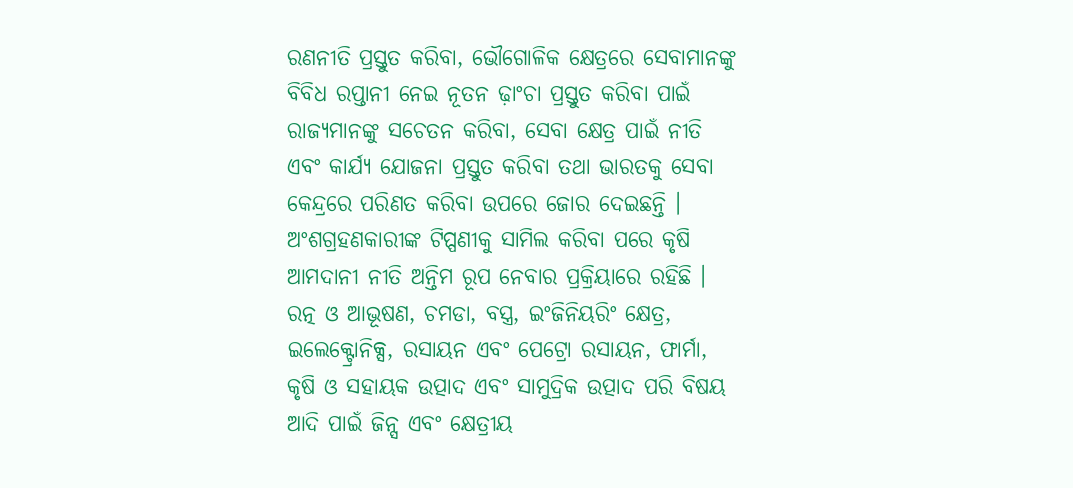ରଣନୀତି ପ୍ରସ୍ତୁତ କରିବା, ଭୌଗୋଳିକ କ୍ଷେତ୍ରରେ ସେବାମାନଙ୍କୁ ବିବିଧ ରପ୍ତାନୀ ନେଇ ନୂତନ ଢ଼ାଂଚା ପ୍ରସ୍ତୁତ କରିବା ପାଇଁ ରାଜ୍ୟମାନଙ୍କୁ ସଚେତନ କରିବା, ସେବା କ୍ଷେତ୍ର ପାଇଁ ନୀତି ଏବଂ କାର୍ଯ୍ୟ ଯୋଜନା ପ୍ରସ୍ତୁତ କରିବା ତଥା ଭାରତକୁ ସେବା କେନ୍ଦ୍ରରେ ପରିଣତ କରିବା ଉପରେ ଜୋର ଦେଇଛନ୍ତି । ଅଂଶଗ୍ରହଣକାରୀଙ୍କ ଟିପ୍ପଣୀକୁ ସାମିଲ କରିବା ପରେ କୃଷି ଆମଦାନୀ ନୀତି ଅନ୍ତିମ ରୂପ ନେବାର ପ୍ରକ୍ରିୟାରେ ରହିଛି ।
ରତ୍ନ ଓ ଆଭୂଷଣ, ଚମଡା, ବସ୍ତ୍ର, ଇଂଜିନିୟରିଂ କ୍ଷେତ୍ର, ଇଲେକ୍ଟ୍ରୋନିକ୍ସ, ରସାୟନ ଏବଂ ପେଟ୍ରୋ ରସାୟନ, ଫାର୍ମା, କୃଷି ଓ ସହାୟକ ଉତ୍ପାଦ ଏବଂ ସାମୁଦ୍ରିକ ଉତ୍ପାଦ ପରି ବିଷୟ ଆଦି ପାଇଁ ଜିନ୍ସ ଏବଂ କ୍ଷେତ୍ରୀୟ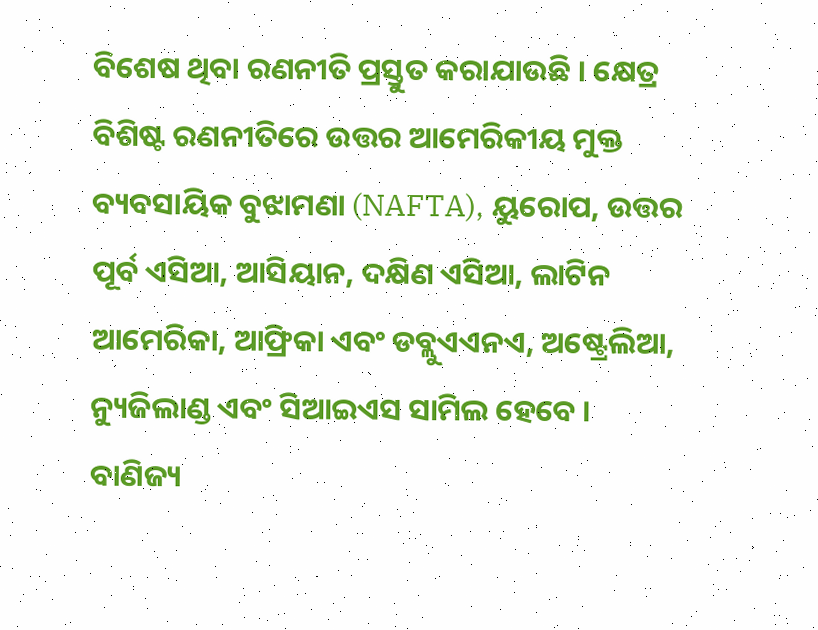ବିଶେଷ ଥିବା ରଣନୀତି ପ୍ରସ୍ତୁତ କରାଯାଉଛି । କ୍ଷେତ୍ର ବିଶିଷ୍ଟ ରଣନୀତିରେ ଉତ୍ତର ଆମେରିକୀୟ ମୁକ୍ତ ବ୍ୟବସାୟିକ ବୁଝାମଣା (NAFTA), ୟୁରୋପ, ଉତ୍ତର ପୂର୍ବ ଏସିଆ, ଆସିୟାନ, ଦକ୍ଷିଣ ଏସିଆ, ଲାଟିନ ଆମେରିକା, ଆଫ୍ରିକା ଏବଂ ଡବ୍ଲୁଏଏନଏ, ଅଷ୍ଟ୍ରେଲିଆ, ନ୍ୟୁଜିଲାଣ୍ଡ ଏବଂ ସିଆଇଏସ ସାମିଲ ହେବେ ।
ବାଣିଜ୍ୟ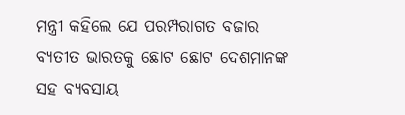ମନ୍ତ୍ରୀ କହିଲେ ଯେ ପରମ୍ପରାଗତ ବଜାର ବ୍ୟତୀତ ଭାରତକୁ ଛୋଟ ଛୋଟ ଦେଶମାନଙ୍କ ସହ ବ୍ୟବସାୟ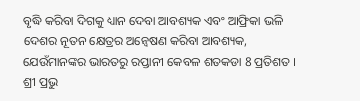ବୃଦ୍ଧି କରିବା ଦିଗକୁ ଧ୍ୟାନ ଦେବା ଆବଶ୍ୟକ ଏବଂ ଆଫ୍ରିକା ଭଳି ଦେଶର ନୂତନ କ୍ଷେତ୍ରର ଅନ୍ୱେଷଣ କରିବା ଆବଶ୍ୟକ, ଯେଉଁମାନଙ୍କର ଭାରତରୁ ରପ୍ତାନୀ କେବଳ ଶତକଡା 8 ପ୍ରତିଶତ । ଶ୍ରୀ ପ୍ରଭୁ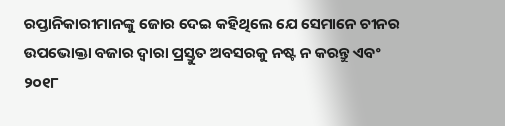ରପ୍ତାନିକାରୀମାନଙ୍କୁ ଜୋର ଦେଇ କହିଥିଲେ ଯେ ସେମାନେ ଚୀନର ଉପଭୋକ୍ତା ବଜାର ଦ୍ୱାରା ପ୍ରସ୍ତୁତ ଅବସରକୁ ନଷ୍ଟ ନ କରନ୍ତୁ ଏବଂ ୨୦୧୮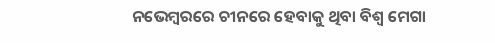ନଭେମ୍ବରରେ ଚୀନରେ ହେବାକୁ ଥିବା ବିଶ୍ୱ ମେଗା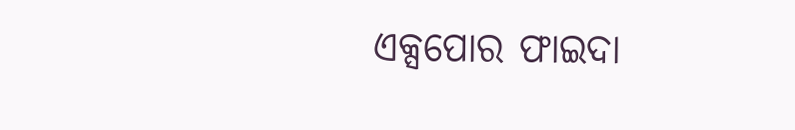ଏକ୍ସପୋର ଫାଇଦା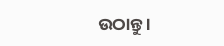ଉଠାନ୍ତୁ ।